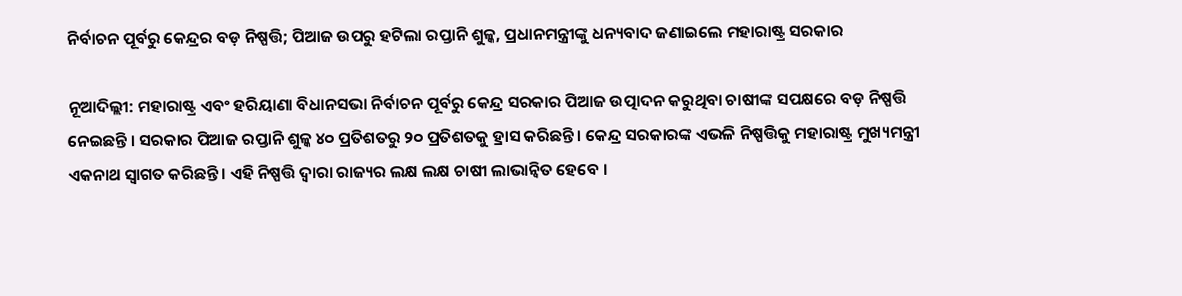ନିର୍ବାଚନ ପୂର୍ବରୁ କେନ୍ଦ୍ରର ବଡ଼ ନିଷ୍ପତ୍ତି; ପିଆଜ ଉପରୁ ହଟିଲା ରପ୍ତାନି ଶୁଳ୍କ, ପ୍ରଧାନମନ୍ତ୍ରୀଙ୍କୁ ଧନ୍ୟବାଦ ଜଣାଇଲେ ମହାରାଷ୍ଟ୍ର ସରକାର

ନୂଆଦିଲ୍ଲୀ: ମହାରାଷ୍ଟ୍ର ଏବଂ ହରିୟାଣା ବିଧାନସଭା ନିର୍ବାଚନ ପୂର୍ବରୁ କେନ୍ଦ୍ର ସରକାର ପିଆଜ ଉତ୍ପାଦନ କରୁଥିବା ଚାଷୀଙ୍କ ସପକ୍ଷରେ ବଡ଼ ନିଷ୍ପତ୍ତି ନେଇଛନ୍ତି । ସରକାର ପିଆଜ ରପ୍ତାନି ଶୁଳ୍କ ୪୦ ପ୍ରତିଶତରୁ ୨୦ ପ୍ରତିଶତକୁ ହ୍ରାସ କରିଛନ୍ତି । କେନ୍ଦ୍ର ସରକାରଙ୍କ ଏଭଳି ନିଷ୍ପତ୍ତିକୁ ମହାରାଷ୍ଟ୍ର ମୁଖ୍ୟମନ୍ତ୍ରୀ ଏକନାଥ ସ୍ୱାଗତ କରିଛନ୍ତି । ଏହି ନିଷ୍ପତ୍ତି ଦ୍ୱାରା ରାଜ୍ୟର ଲକ୍ଷ ଲକ୍ଷ ଚାଷୀ ଲାଭାନ୍ୱିତ ହେବେ ।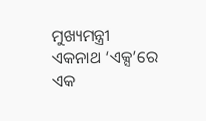ମୁଖ୍ୟମନ୍ତ୍ରୀ ଏକନାଥ ‘ଏକ୍ସ’ରେ ଏକ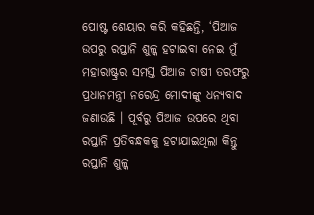ପୋଷ୍ଟ ଶେୟାର କରି କହିଛନ୍ତି, ‘ପିଆଜ ଉପରୁ ରପ୍ତାନି ଶୁଳ୍କ ହଟାଇବା ନେଇ ମୁଁ ମହାରାଷ୍ଟ୍ରର ସମସ୍ତ ପିଆଜ ଚାଷୀ ତରଫରୁ ପ୍ରଧାନମନ୍ତ୍ରୀ ନରେନ୍ଦ୍ର ମୋଦୀଙ୍କୁ ଧନ୍ୟବାଦ ଜଣାଉଛି । ପୂର୍ବରୁ ପିଆଜ ଉପରେ ଥିବା ରପ୍ତାନି ପ୍ରତିବନ୍ଧକକୁ ହଟାଯାଇଥିଲା କିନ୍ତୁ ରପ୍ତାନି ଶୁଳ୍କ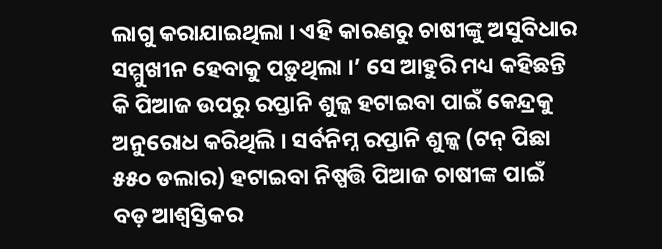ଲାଗୁ କରାଯାଇଥିଲା । ଏହି କାରଣରୁ ଚାଷୀଙ୍କୁ ଅସୁବିଧାର ସମ୍ମୁଖୀନ ହେବାକୁ ପଡ଼ୁଥିଲା ।’ ସେ ଆହୁରି ମଧ୍ୟ କହିଛନ୍ତି କି ପିଆଜ ଉପରୁ ରପ୍ତାନି ଶୁଳ୍କ ହଟାଇବା ପାଇଁ କେନ୍ଦ୍ରକୁ ଅନୁରୋଧ କରିଥିଲି । ସର୍ବନିମ୍ନ ରପ୍ତାନି ଶୁଳ୍କ (ଟନ୍ ପିଛା ୫୫୦ ଡଲାର) ହଟାଇବା ନିଷ୍ପତ୍ତି ପିଆଜ ଚାଷୀଙ୍କ ପାଇଁ ବଡ଼ ଆଶ୍ୱସ୍ତିକର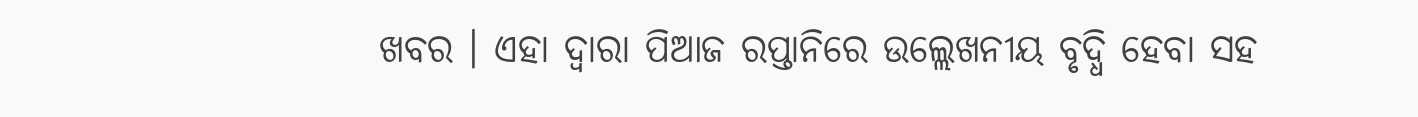ଖବର । ଏହା ଦ୍ୱାରା ପିଆଜ ରପ୍ତାନିରେ ଉଲ୍ଲେଖନୀୟ ବୃଦ୍ଧି ହେବା ସହ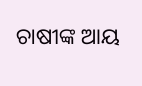ଚାଷୀଙ୍କ ଆୟ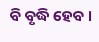ବି ବୃଦ୍ଧି ହେବ ।